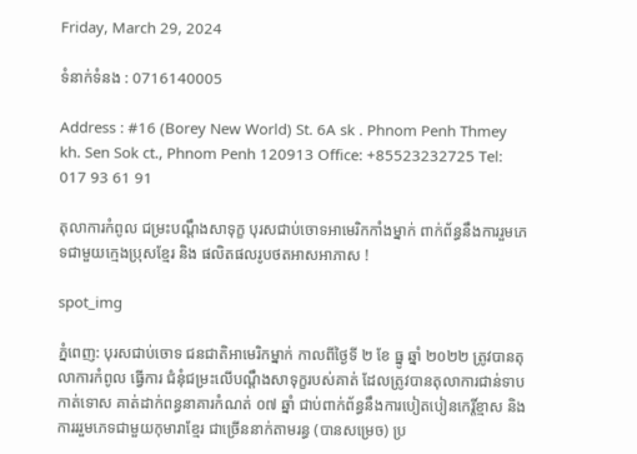Friday, March 29, 2024

ទំនាក់ទំនង : 0716140005

Address : #16 (Borey New World) St. 6A sk . Phnom Penh Thmey kh. Sen Sok ct., Phnom Penh 120913 Office: +85523232725 Tel: 017 93 61 91

តុលាការកំពូល ជម្រះបណ្តឹងសាទុក្ខ បុរសជាប់ចោទអាមេរិកកាំងម្នាក់ ពាក់ព័ន្ធនឹងការរួមភេទជាមួយក្មេងប្រុសខ្មែរ និង ផលិតផលរូបថតអាសអាភាស !

spot_img

ភ្នំពេញ: បុរសជាប់ចោទ ជនជាតិអាមេរិកម្នាក់ កាលពីថ្ងៃទី ២ ខែ ធ្នូ ឆ្នាំ ២០២២ ត្រូវបានតុលាការកំពូល ធ្វើការ ជំនុំជម្រះលើបណ្តឹងសាទុក្ខរបស់គាត់ ដែលត្រូវបានតុលាការជាន់ទាប កាត់ទោស គាត់ដាក់ពន្ធនាគារកំណត់ ០៧ ឆ្នាំ ជាប់ពាក់ព័ន្ធនឹងការបៀតបៀនកេរ្តិ៍ខ្មាស និង ការររួមភេទជាមួយកុមារាខ្មែរ ជាច្រើននាក់តាមរន្ធ (បានសម្រេច) ប្រ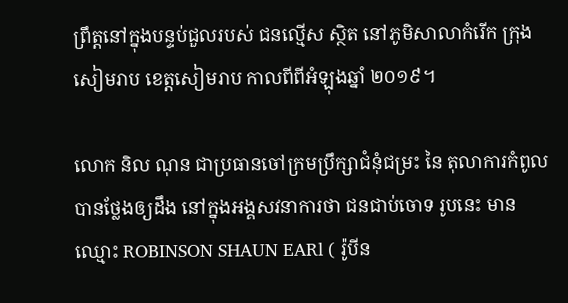ព្រឹត្តនៅក្នុងបន្ទប់ជួលរបស់ ជនល្មើស ស្ថិត នៅភូមិសាលាកំរើក ក្រុងសៀមរាប ខេត្តសៀមរាប កាលពីពីអំឡុងឆ្នាំ ២០១៩។

លោក និល ណុន ជាប្រធានចៅក្រមប្រឹក្សាជំនុំជម្រះ នៃ តុលាការកំពូល បានថ្លែងឲ្យដឹង នៅក្នុងអង្គសវនាការថា ជនជាប់ចោទ រូបនេះ មានឈ្មោះ ROBINSON SHAUN EARl ( រ៉ូបីន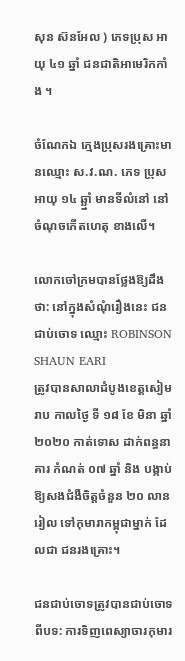សុន ស៊នអែល ) ភេទប្រុស អាយុ ៤១ ឆ្នាំ ជនជាតិអាមេរិកកាំង ។

ចំណែកឯ ក្មេងប្រុសរងគ្រោះមានឈ្មោះ ស.វ.ណ. ភេទ ប្រុស អាយុ ១៤ ឆ្ឆ្នាំ មានទីលំនៅ នៅចំណុចកើតហេតុ ខាងលើ។

លោកចៅក្រមបានថ្លែងឱ្យដឹងថា: នៅក្នុងសំណុំរឿងនេះ ជនជាប់ចោទ ឈ្មោះ ROBINSON SHAUN EARI
ត្រូវបានសាលាដំបូងខេត្តសៀមរាប កាលថ្ងៃ ទី ១៨ ខែ មិនា ឆ្នាំ ២០២០ កាត់ទោស ដាក់ពន្ធនាគារ កំណត់ ០៧ ឆ្នាំ និង បង្កាប់ឱ្យសងជំងឺចិត្តចំនួន ២០ លានរៀល ទៅកុមារាកម្ពុជាម្នាក់ ដែលជា ជនរងគ្រោះ។

ជនជាប់ចោទត្រូវបានជាប់ចោទពីបទ: ការទិញពេស្យាចារកុមារ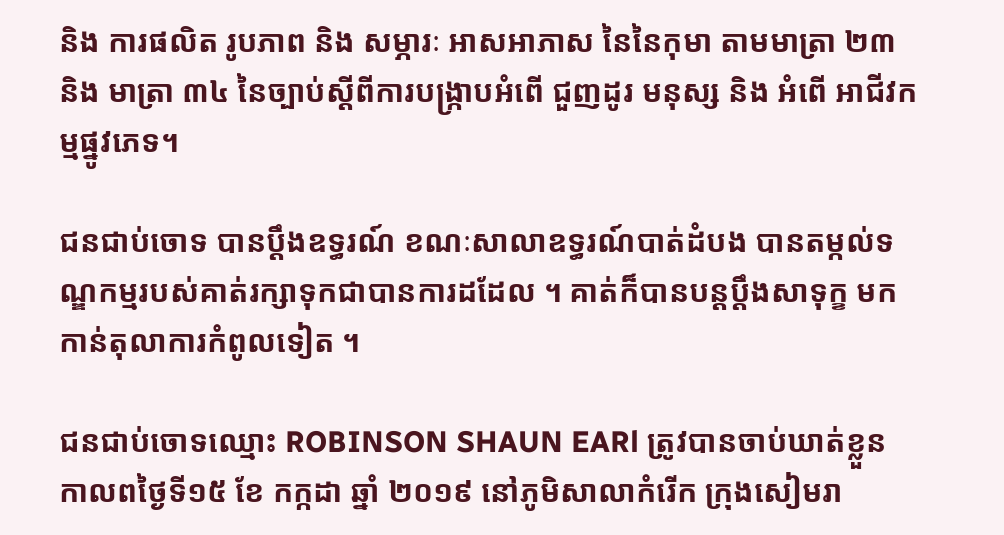និង ការផលិត រូបភាព និង សម្ភារៈ អាសអាភាស នៃនៃកុមា តាមមាត្រា ២៣ និង មាត្រា ៣៤ នៃច្បាប់ស្តីពីការបង្រ្កាបអំពើ ជួញដូរ មនុស្ស និង អំពើ អាជីវកម្មផ្នូវភេទ។

ជនជាប់ចោទ បានប្តឹងឧទ្ធរណ៍ ខណៈសាលាឧទ្ធរណ៍បាត់ដំបង បានតម្កល់ទណ្ឌកម្មរបស់គាត់រក្សាទុកជាបានការដដែល ។ គាត់ក៏បានបន្តប្តឹងសាទុក្ខ មកកាន់តុលាការកំពូលទៀត ។

ជនជាប់ចោទឈ្មោះ ROBINSON SHAUN EARl ត្រូវបានចាប់ឃាត់ខ្លួន កាលពថ្ងៃទី១៥ ខែ កក្កដា ឆ្នាំ ២០១៩ នៅភូមិសាលាកំរើក ក្រុងសៀមរា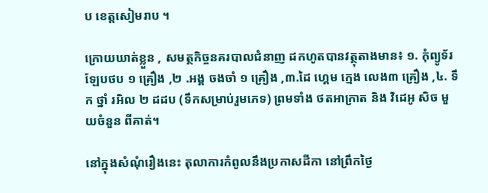ប ខេត្តសៀមរាប ។

ក្រោយឃាត់ខ្លួន , សមត្ថកិច្ចនគរបាលជំនាញ ដកហូតបានវត្ថុតាងមាន៖ ១. កុំព្យូទ័រឡែបថប ១ គ្រឿង ,២ .អង្គ ចងចាំ ១ គ្រឿង ,៣.ដៃ ហ្គេម ក្មេង លេង៣ គ្រឿង ,៤. ទឹក ថ្នាំ រអិល ២ ដដប (ទឹកសម្រាប់រួមភេទ) ព្រមទាំង ថតអាក្រាត និង វិដេអូ សិច មួយចំនួន ពីគាត់។

នៅក្នុងសំណុំរឿងនេះ តុលាការកំពូលនឹងប្រកាសដីកា នៅព្រឹកថ្ងៃ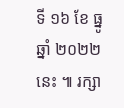ទី ១៦ ខែ ធ្នូ ឆ្នាំ ២០២២ នេះ ៕ រក្សា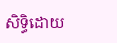សិទ្ធិដោយ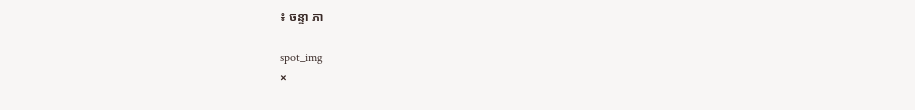៖ ចន្ទា ភា

spot_img
×